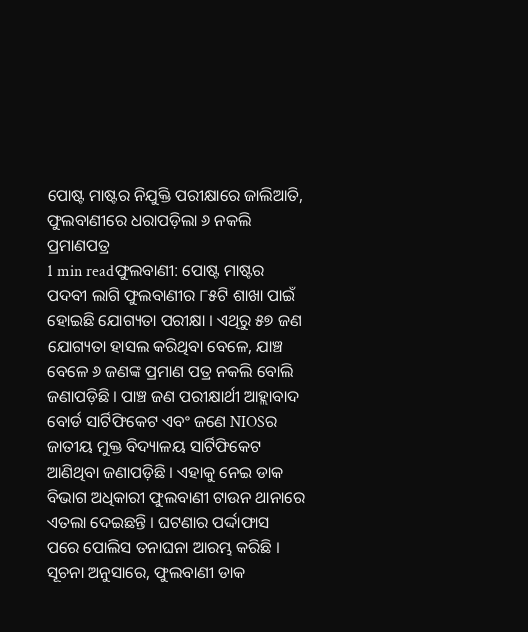ପୋଷ୍ଟ ମାଷ୍ଟର ନିଯୁକ୍ତି ପରୀକ୍ଷାରେ ଜାଲିଆତି, ଫୁଲବାଣୀରେ ଧରାପଡ଼ିଲା ୬ ନକଲି ପ୍ରମାଣପତ୍ର
1 min readଫୁଲବାଣୀ: ପୋଷ୍ଟ ମାଷ୍ଟର ପଦବୀ ଲାଗି ଫୁଲବାଣୀର ୮୫ଟି ଶାଖା ପାଇଁ ହୋଇଛି ଯୋଗ୍ୟତା ପରୀକ୍ଷା । ଏଥିରୁ ୫୭ ଜଣ ଯୋଗ୍ୟତା ହାସଲ କରିଥିବା ବେଳେ, ଯାଞ୍ଚ ବେଳେ ୬ ଜଣଙ୍କ ପ୍ରମାଣ ପତ୍ର ନକଲି ବୋଲି ଜଣାପଡ଼ିଛି । ପାଞ୍ଚ ଜଣ ପରୀକ୍ଷାର୍ଥୀ ଆହ୍ଲାବାଦ ବୋର୍ଡ ସାର୍ଟିଫିକେଟ ଏବଂ ଜଣେ NIOSର ଜାତୀୟ ମୁକ୍ତ ବିଦ୍ୟାଳୟ ସାର୍ଟିଫିକେଟ ଆଣିଥିବା ଜଣାପଡ଼ିଛି । ଏହାକୁ ନେଇ ଡାକ ବିଭାଗ ଅଧିକାରୀ ଫୁଲବାଣୀ ଟାଉନ ଥାନାରେ ଏତଲା ଦେଇଛନ୍ତି । ଘଟଣାର ପର୍ଦ୍ଦାଫାସ ପରେ ପୋଲିସ ତନାଘନା ଆରମ୍ଭ କରିଛି ।
ସୂଚନା ଅନୁସାରେ, ଫୁଲବାଣୀ ଡାକ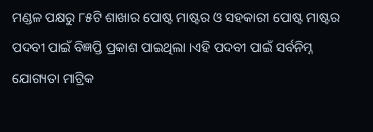ମଣ୍ଡଳ ପକ୍ଷରୁ ୮୫ଟି ଶାଖାର ପୋଷ୍ଟ ମାଷ୍ଟର ଓ ସହକାରୀ ପୋଷ୍ଟ ମାଷ୍ଟର ପଦବୀ ପାଇଁ ବିଜ୍ଞପ୍ତି ପ୍ରକାଶ ପାଇଥିଲା ।ଏହି ପଦବୀ ପାଇଁ ସର୍ବନିମ୍ନ ଯୋଗ୍ୟତା ମାଟ୍ରିକ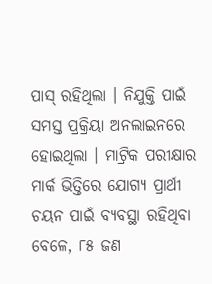ପାସ୍ ରହିଥିଲା । ନିଯୁକ୍ତି ପାଇଁ ସମସ୍ତ ପ୍ରକ୍ରିୟା ଅନଲାଇନରେ ହୋଇଥିଲା । ମାଟ୍ରିକ ପରୀକ୍ଷାର ମାର୍କ ଭିତ୍ତିରେ ଯୋଗ୍ୟ ପ୍ରାର୍ଥୀ ଚୟନ ପାଇଁ ବ୍ୟବସ୍ଥା ରହିଥିବା ବେଳେ, ୮୫ ଜଣ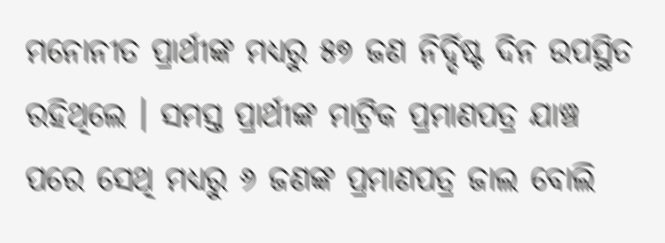ମନୋନୀତ ପ୍ରାର୍ଥୀଙ୍କ ମଧ୍ୟରୁ ୫୭ ଜଣ ନିର୍ଦ୍ଦିଷ୍ଟ ଦିନ ଉପସ୍ଥିତ ରହିଥିଲେ । ସମସ୍ତ ପ୍ରାର୍ଥୀଙ୍କ ମାଟ୍ରିକ ପ୍ରମାଣପତ୍ର ଯାଞ୍ଚ ପରେ ସେଥି ମଧ୍ୟରୁ ୬ ଜଣଙ୍କ ପ୍ରମାଣପତ୍ର ଜାଲ ବୋଲି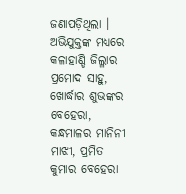ଜଣାପଡ଼ିଥିଲା । ଅଭିଯୁକ୍ତଙ୍କ ମଧ୍ୟରେ କଳାହାଣ୍ଡି ଜିଲ୍ଳାର ପ୍ରମୋଦ ସାହୁ, ଖୋର୍ଦ୍ଧାର ଶୁଭଙ୍କର ବେହେରା, କନ୍ଧମାଳର ମାନିନୀ ମାଝୀ, ପ୍ରମିତ କୁମାର ବେହେରା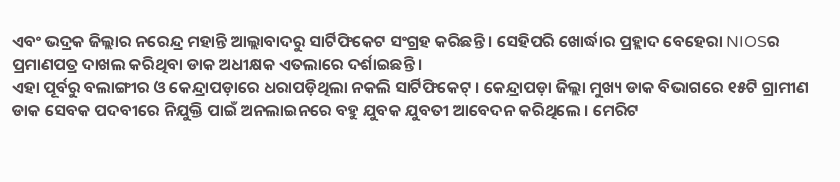ଏବଂ ଭଦ୍ରକ ଜିଲ୍ଲାର ନରେନ୍ଦ୍ର ମହାନ୍ତି ଆଲ୍ଲାବାଦରୁ ସାର୍ଟିଫିକେଟ ସଂଗ୍ରହ କରିଛନ୍ତି । ସେହିପରି ଖୋର୍ଦ୍ଧାର ପ୍ରହ୍ଲାଦ ବେହେରା NIOSର ପ୍ରମାଣପତ୍ର ଦାଖଲ କରିଥିବା ଡାକ ଅଧୀକ୍ଷକ ଏତଲାରେ ଦର୍ଶାଇଛନ୍ତି ।
ଏହା ପୂର୍ବରୁ ବଲାଙ୍ଗୀର ଓ କେନ୍ଦ୍ରାପଡ଼ାରେ ଧରାପଡ଼ିଥିଲା ନକଲି ସାର୍ଟିଫିକେଟ୍ । କେନ୍ଦ୍ରାପଡ଼ା ଜିଲ୍ଲା ମୁଖ୍ୟ ଡାକ ବିଭାଗରେ ୧୫ଟି ଗ୍ରାମୀଣ ଡାକ ସେବକ ପଦବୀରେ ନିଯୁକ୍ତି ପାଇଁ ଅନଲାଇନରେ ବହୁ ଯୁବକ ଯୁବତୀ ଆବେଦନ କରିଥିଲେ । ମେରିଟ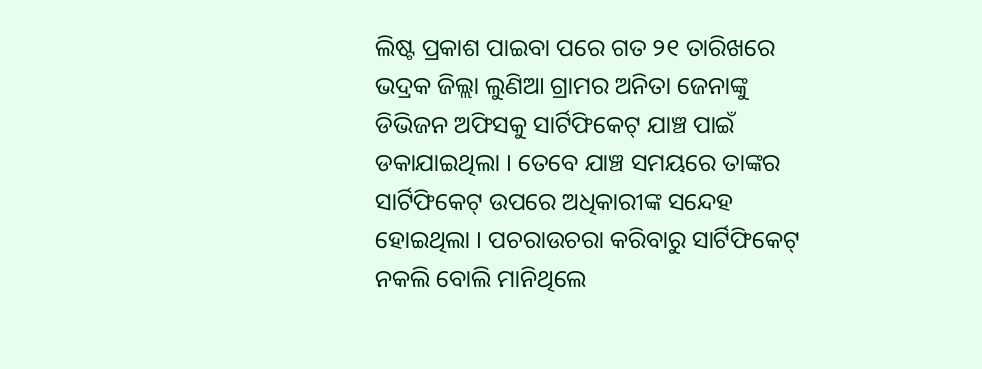ଲିଷ୍ଟ ପ୍ରକାଶ ପାଇବା ପରେ ଗତ ୨୧ ତାରିଖରେ ଭଦ୍ରକ ଜିଲ୍ଲା ଲୁଣିଆ ଗ୍ରାମର ଅନିତା ଜେନାଙ୍କୁ ଡିଭିଜନ ଅଫିସକୁ ସାର୍ଟିଫିକେଟ୍ ଯାଞ୍ଚ ପାଇଁ ଡକାଯାଇଥିଲା । ତେବେ ଯାଞ୍ଚ ସମୟରେ ତାଙ୍କର ସାର୍ଟିଫିକେଟ୍ ଉପରେ ଅଧିକାରୀଙ୍କ ସନ୍ଦେହ ହୋଇଥିଲା । ପଚରାଉଚରା କରିବାରୁ ସାର୍ଟିଫିକେଟ୍ ନକଲି ବୋଲି ମାନିଥିଲେ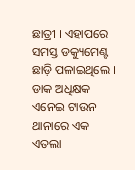ଛାତ୍ରୀ । ଏହାପରେ ସମସ୍ତ ଡକ୍ୟୁମେଣ୍ଟ ଛାଡ଼ି ପଳାଇଥିଲେ । ଡାକ ଅଧିକ୍ଷକ ଏନେଇ ଟାଉନ ଥାନାରେ ଏକ ଏତଲା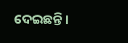ଦେଇଛନ୍ତି ।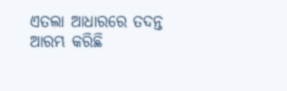ଏତଲା ଆଧାରରେ ତଦନ୍ତ ଆରମ୍ଭ କରିଛି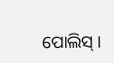ପୋଲିସ୍ ।